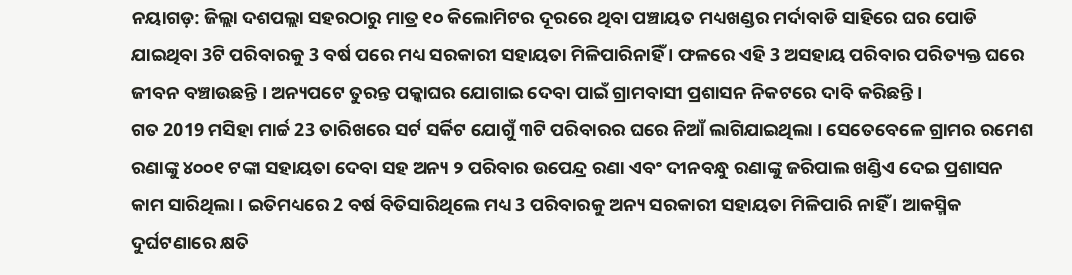ନୟାଗଡ଼: ଜିଲ୍ଲା ଦଶପଲ୍ଲା ସହରଠାରୁ ମାତ୍ର ୧୦ କିଲୋମିଟର ଦୂରରେ ଥିବା ପଞ୍ଚାୟତ ମଧ୍ୟଖଣ୍ଡର ମର୍ଦାବାଡି ସାହିରେ ଘର ପୋଡି ଯାଇଥିବା 3ଟି ପରିବାରକୁ 3 ବର୍ଷ ପରେ ମଧ୍ୟ ସରକାରୀ ସହାୟତା ମିଳିପାରିନାହିଁ । ଫଳରେ ଏହି 3 ଅସହାୟ ପରିବାର ପରିତ୍ୟକ୍ତ ଘରେ ଜୀବନ ବଞ୍ଚାଉଛନ୍ତି । ଅନ୍ୟପଟେ ତୁରନ୍ତ ପକ୍କାଘର ଯୋଗାଇ ଦେବା ପାଇଁ ଗ୍ରାମବାସୀ ପ୍ରଶାସନ ନିକଟରେ ଦାବି କରିଛନ୍ତି ।
ଗତ 2019 ମସିହା ମାର୍ଚ୍ଚ 23 ତାରିଖରେ ସର୍ଟ ସର୍କିଟ ଯୋଗୁଁ ୩ଟି ପରିବାରର ଘରେ ନିଆଁ ଲାଗିଯାଇଥିଲା । ସେତେବେଳେ ଗ୍ରାମର ରମେଶ ରଣାଙ୍କୁ ୪୦୦୧ ଟଙ୍କା ସହାୟତା ଦେବା ସହ ଅନ୍ୟ ୨ ପରିବାର ଉପେନ୍ଦ୍ର ରଣା ଏବଂ ଦୀନବନ୍ଧୁ ରଣାଙ୍କୁ ଜରିପାଲ ଖଣ୍ଡିଏ ଦେଇ ପ୍ରଶାସନ କାମ ସାରିଥିଲା । ଇତିମଧ୍ୟରେ 2 ବର୍ଷ ବିତିସାରିଥିଲେ ମଧ୍ୟ 3 ପରିବାରକୁ ଅନ୍ୟ ସରକାରୀ ସହାୟତା ମିଳିପାରି ନାହିଁ । ଆକସ୍ମିକ ଦୁର୍ଘଟଣାରେ କ୍ଷତି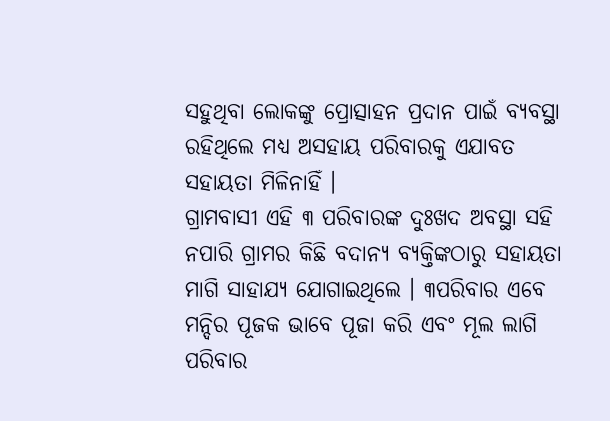ସହୁଥିବା ଲୋକଙ୍କୁ ପ୍ରୋତ୍ସାହନ ପ୍ରଦାନ ପାଇଁ ବ୍ୟବସ୍ଥା ରହିଥିଲେ ମଧ୍ୟ ଅସହାୟ ପରିବାରକୁ ଏଯାବତ ସହାୟତା ମିଳିନାହିଁ ।
ଗ୍ରାମବାସୀ ଏହି ୩ ପରିବାରଙ୍କ ଦୁଃଖଦ ଅବସ୍ଥା ସହି ନପାରି ଗ୍ରାମର କିଛି ବଦାନ୍ୟ ବ୍ୟକ୍ତିଙ୍କଠାରୁ ସହାୟତା ମାଗି ସାହାଯ୍ୟ ଯୋଗାଇଥିଲେ । ୩ପରିବାର ଏବେ ମନ୍ଦିର ପୂଜକ ଭାବେ ପୂଜା କରି ଏବଂ ମୂଲ ଲାଗି ପରିବାର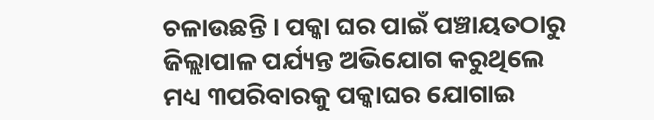ଚଳାଉଛନ୍ତି । ପକ୍କା ଘର ପାଇଁ ପଞ୍ଚାୟତଠାରୁ ଜିଲ୍ଲାପାଳ ପର୍ଯ୍ୟନ୍ତ ଅଭିଯୋଗ କରୁଥିଲେ ମଧ୍ୟ ୩ପରିବାରକୁ ପକ୍କାଘର ଯୋଗାଇ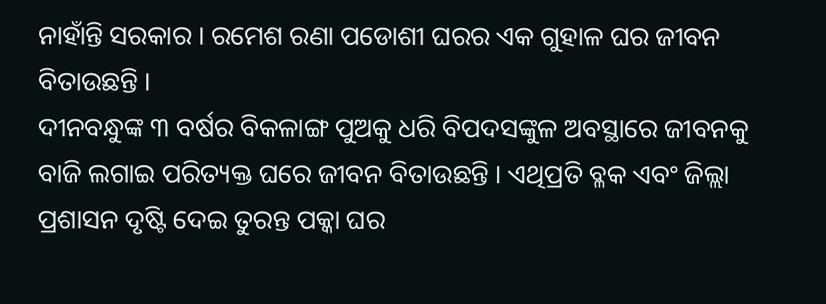ନାହାଁନ୍ତି ସରକାର । ରମେଶ ରଣା ପଡୋଶୀ ଘରର ଏକ ଗୁହାଳ ଘର ଜୀବନ ବିତାଉଛନ୍ତି ।
ଦୀନବନ୍ଧୁଙ୍କ ୩ ବର୍ଷର ବିକଳାଙ୍ଗ ପୁଅକୁ ଧରି ବିପଦସଙ୍କୁଳ ଅବସ୍ଥାରେ ଜୀବନକୁ ବାଜି ଲଗାଇ ପରିତ୍ୟକ୍ତ ଘରେ ଜୀବନ ବିତାଉଛନ୍ତି । ଏଥିପ୍ରତି ବ୍ଳକ ଏବଂ ଜିଲ୍ଲା ପ୍ରଶାସନ ଦୃଷ୍ଟି ଦେଇ ତୁରନ୍ତ ପକ୍କା ଘର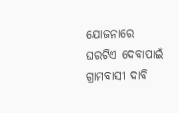ଯୋଜନାରେ ଘରଟିଏ ଦେବାପାଇଁ ଗ୍ରାମବାସୀ ଦାବି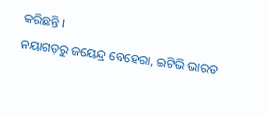କରିଛନ୍ତି ।
ନୟାଗଡ଼ରୁ ଜୟେନ୍ଦ୍ର ବେହେରା, ଇଟିଭି ଭାରତ